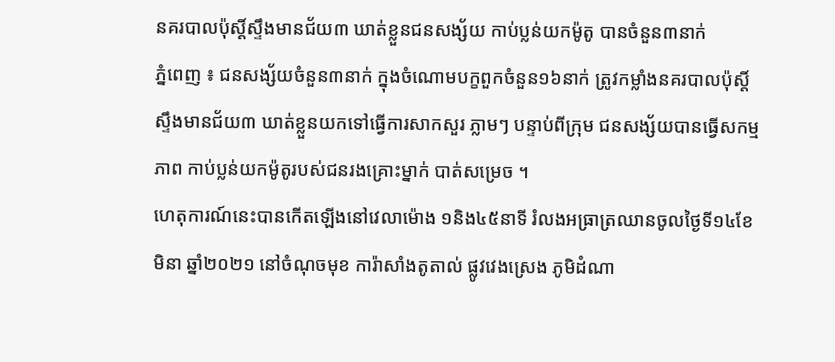នគរបាលប៉ុស្តិ៍ស្ទឹងមានជ័យ៣ ឃាត់ខ្លួនជនសង្ស័យ កាប់ប្លន់យកម៉ូតូ បានចំនួន៣នាក់
ភ្នំពេញ ៖ ជនសង្ស័យចំនួន៣នាក់ ក្នុងចំណោមបក្ខពួកចំនួន១៦នាក់ ត្រូវកម្លាំងនគរបាលប៉ុស្តិ៍ស្ទឹងមានជ័យ៣ ឃាត់ខ្លួនយកទៅធ្វើការសាកសួរ ភ្លាមៗ បន្ទាប់ពីក្រុម ជនសង្ស័យបានធ្វើសកម្មភាព កាប់ប្លន់យកម៉ូតូរបស់ជនរងគ្រោះម្នាក់ បាត់សម្រេច ។
ហេតុការណ៍នេះបានកេីតឡេីងនៅវេលាម៉ោង ១និង៤៥នាទី រំលងអធ្រាត្រឈានចូលថ្ងៃទី១៤ខែមិនា ឆ្នាំ២០២១ នៅចំណុចមុខ ការ៉ាសាំងតូតាល់ ផ្លូវវេងស្រេង ភូមិដំណា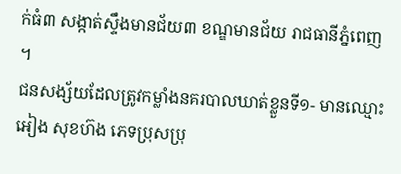ក់ធំ៣ សង្កាត់ស្ទឹងមានជ័យ៣ ខណ្ឌមានជ័យ រាជធានីភ្នំពេញ ។
ជនសង្ស័យដែលត្រូវកម្លាំងនគរបាលឃាត់ខ្លួនទី១- មានឈ្មោះ អៀង សុខហ៊ង ភេទប្រុសប្រុ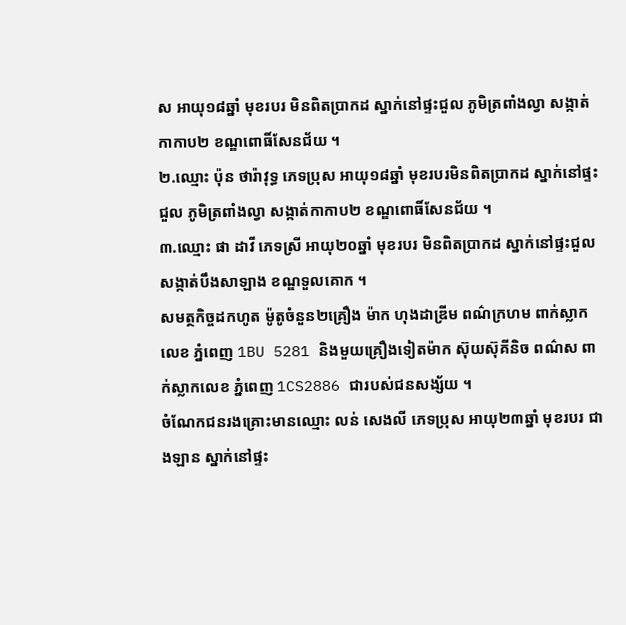ស អាយុ១៨ឆ្នាំ មុខរបរ មិនពិតប្រាកដ ស្នាក់នៅផ្ទះជួល ភូមិត្រពាំងល្វា សង្កាត់កាកាប២ ខណ្ឌពោធិ៍សែនជ័យ ។
២.ឈ្មោះ ប៉ុន ថារ៉ាវុទ្ធ ភេទប្រុស អាយុ១៨ឆ្នាំ មុខរបរមិនពិតប្រាកដ ស្នាក់នៅផ្ទះជួល ភូមិត្រពាំងល្វា សង្កាត់កាកាប២ ខណ្ឌពោធិ៍សែនជ័យ ។
៣.ឈ្មោះ ផា ដាវី ភេទស្រី អាយុ២០ឆ្នាំ មុខរបរ មិនពិតប្រាកដ ស្នាក់នៅផ្ទះជួល សង្កាត់បឹងសាឡាង ខណ្ឌទួលគោក ។
សមត្ថកិច្ចដកហូត ម៉ូតូចំនួន២គ្រឿង ម៉ាក ហុងដាឌ្រីម ពណ៌ក្រហម ពាក់ស្លាកលេខ ភ្នំពេញ 1BU 5281 និងមួយគ្រឿងទៀតម៉ាក ស៊ុយស៊ុគីនិច ពណ៌ស ពាក់ស្លាកលេខ ភ្នំពេញ 1CS2886 ជារបស់ជនសង្ស័យ ។
ចំណែកជនរងគ្រោះមានឈ្មោះ លន់ សេងលី ភេទប្រុស អាយុ២៣ឆ្នាំ មុខរបរ ជាងឡាន ស្នាក់នៅផ្ទះ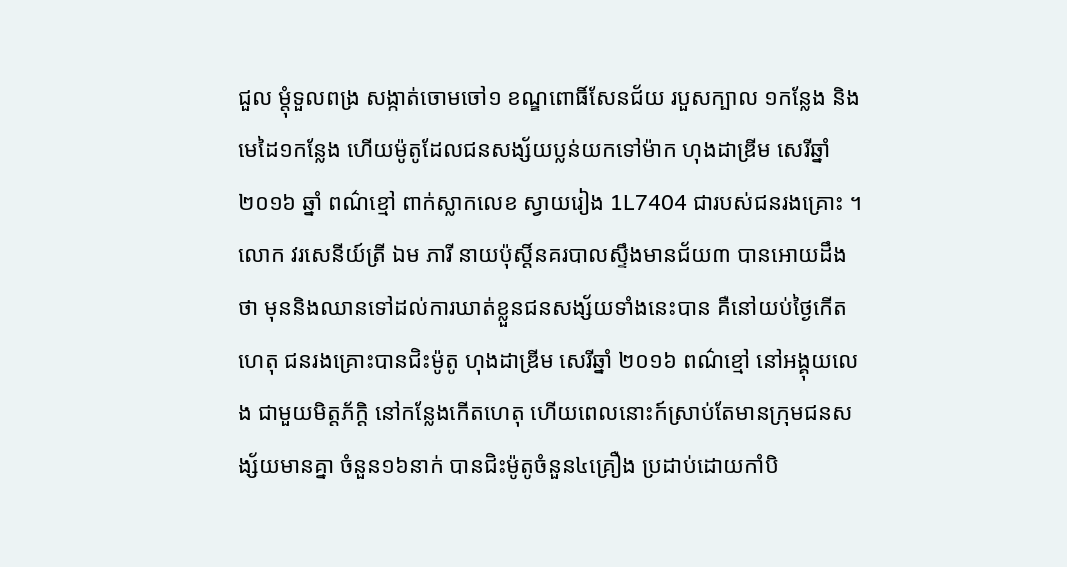ជួល ម្តុំទួលពង្រ សង្កាត់ចោមចៅ១ ខណ្ឌពោធិ៍សែនជ័យ របួសក្បាល ១កន្លែង និងមេដៃ១កន្លែង ហើយម៉ូតូដែលជនសង្ស័យប្លន់យកទៅម៉ាក ហុងដាឌ្រីម សេរីឆ្នាំ២០១៦ ឆ្នាំ ពណ៌ខ្មៅ ពាក់ស្លាកលេខ ស្វាយរៀង 1L7404 ជារបស់ជនរងគ្រោះ ។
លោក វរសេនីយ៍ត្រី ឯម ភារី នាយប៉ុស្តិ៍នគរបាលស្ទឹងមានជ័យ៣ បានអោយដឹងថា មុននិងឈានទៅដល់ការឃាត់ខ្លួនជនសង្ស័យទាំងនេះបាន គឺនៅយប់ថ្ងៃកេីតហេតុ ជនរងគ្រោះបានជិះម៉ូតូ ហុងដាឌ្រីម សេរីឆ្នាំ ២០១៦ ពណ៌ខ្មៅ នៅអង្គុយលេង ជាមួយមិត្តភ័ក្ដិ នៅកន្លែងកើតហេតុ ហើយពេលនោះក៍ស្រាប់តែមានក្រុមជនសង្ស័យមានគ្នា ចំនួន១៦នាក់ បានជិះម៉ូតូចំនួន៤គ្រឿង ប្រដាប់ដោយកាំបិ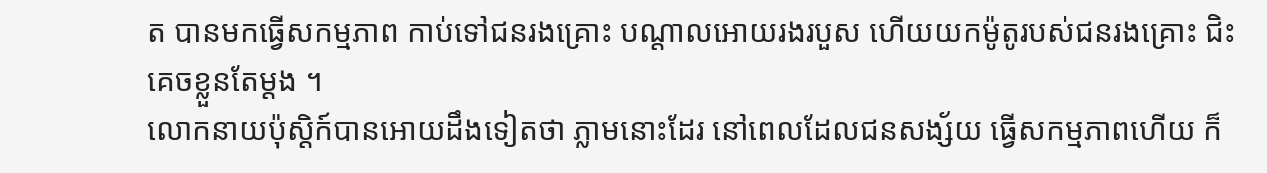ត បានមកធ្វើសកម្មភាព កាប់ទៅជនរងគ្រោះ បណ្តាលអោយរងរបួស ហេីយយកម៉ូតូរបស់ជនរងគ្រោះ ជិះគេចខ្លួនតែម្តង ។
លោកនាយប៉ុស្តិក៍បានអោយដឹងទៀតថា ភ្លាមនោះដែរ នៅពេលដែលជនសង្ស័យ ធ្វើសកម្មភាពហើយ ក៏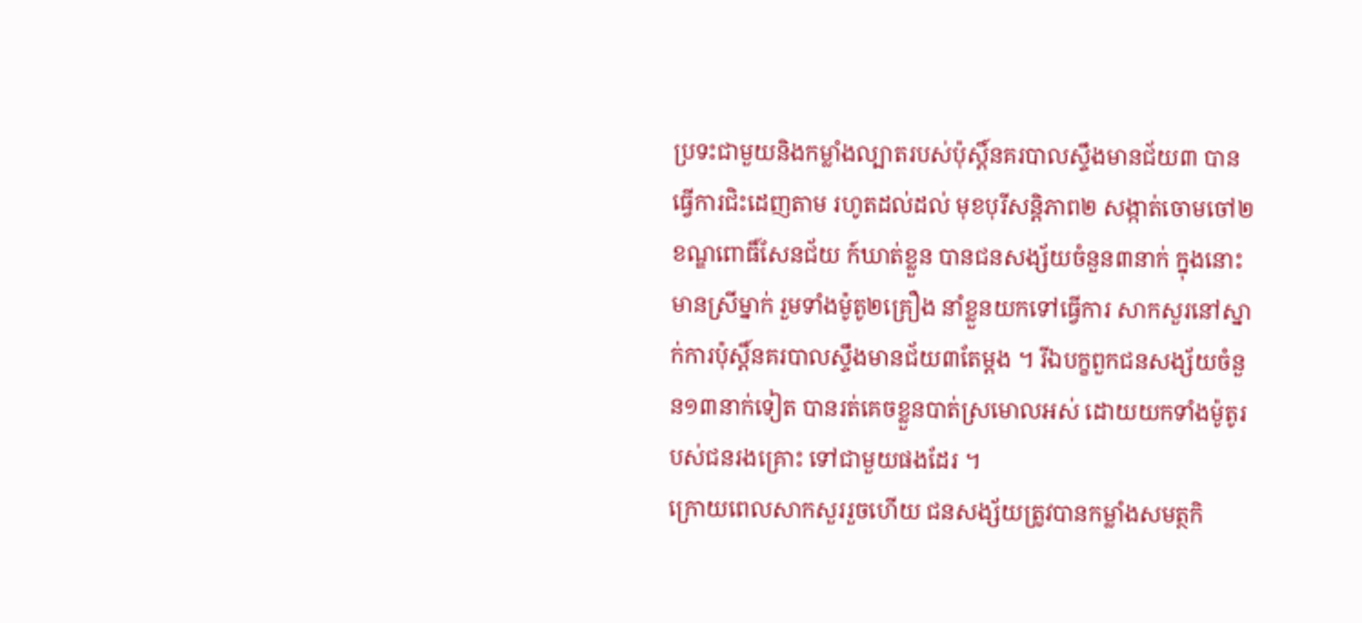ប្រទះជាមួយនិងកម្លាំងល្បាតរបស់ប៉ុស្តិ៍នគរបាលស្ទឹងមានជ័យ៣ បានធ្វើការជិះដេញតាម រហូតដល់ដល់ មុខបុរីសន្តិភាព២ សង្កាត់ចោមចៅ២ ខណ្ឌពោធិ៍សែនជ័យ ក៍ឃាត់ខ្លួន បានជនសង្ស័យចំនួន៣នាក់ ក្នុងនោះមានស្រីម្នាក់ រួមទាំងម៉ូតូ២គ្រឿង នាំខ្លួនយកទៅធ្វើការ សាកសួរនៅស្នាក់ការប៉ុស្តិ៍នគរបាលស្ទឹងមានជ័យ៣តែម្តង ។ រីឯបក្ខពួកជនសង្ស័យចំនួន១៣នាក់ទៀត បានរត់គេចខ្លួនបាត់ស្រមោលអស់ ដោយយកទាំងម៉ូតូរបស់ជនរងគ្រោះ ទៅជាមួយផងដែរ ។
ក្រោយពេលសាកសួររួចហើយ ជនសង្ស័យត្រូវបានកម្លាំងសមត្ថកិ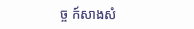ច្ច ក៍សាងសំ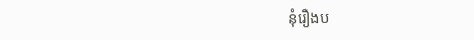នុំរឿងប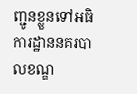ញ្ជូនខ្លួនទៅអធិការដ្ឋាននគរបាលខណ្ឌ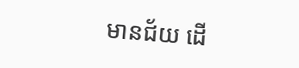មានជ័យ ដេី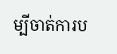ម្បីចាត់ការប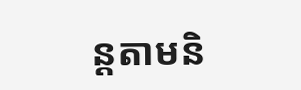ន្តតាមនិ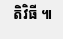តិវិធី ៕